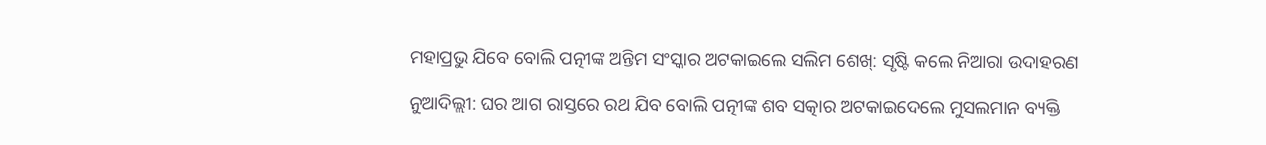ମହାପ୍ରଭୁ ଯିବେ ବୋଲି ପତ୍ନୀଙ୍କ ଅନ୍ତିମ ସଂସ୍କାର ଅଟକାଇଲେ ସଲିମ ଶେଖ୍: ସୃଷ୍ଟି କଲେ ନିଆରା ଉଦାହରଣ

ନୁଆଦିଲ୍ଲୀ: ଘର ଆଗ ରାସ୍ତରେ ରଥ ଯିବ ବୋଲି ପତ୍ନୀଙ୍କ ଶବ ସତ୍କାର ଅଟକାଇଦେଲେ ମୁସଲମାନ ବ୍ୟକ୍ତି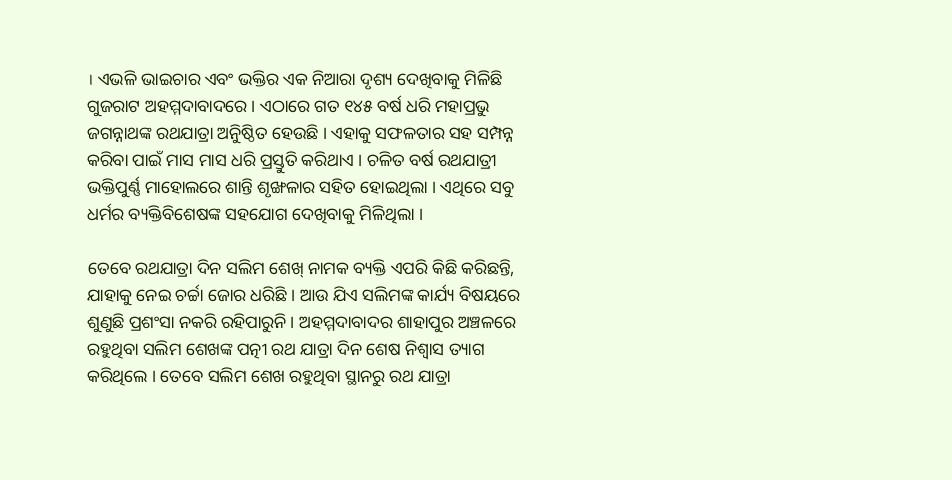। ଏଭଳି ଭାଇଚାର ଏବଂ ଭକ୍ତିର ଏକ ନିଆରା ଦୃଶ୍ୟ ଦେଖିବାକୁ ମିଳିଛି ଗୁଜରାଟ ଅହମ୍ମଦାବାଦରେ । ଏଠାରେ ଗତ ୧୪୫ ବର୍ଷ ଧରି ମହାପ୍ରଭୁ ଜଗନ୍ନାଥଙ୍କ ରଥଯାତ୍ରା ଅନୁିଷ୍ଠିତ ହେଉଛି । ଏହାକୁ ସଫଳତାର ସହ ସମ୍ପନ୍ନ କରିବା ପାଇଁ ମାସ ମାସ ଧରି ପ୍ରସ୍ତୁତି କରିଥାଏ । ଚଳିତ ବର୍ଷ ରଥଯାତ୍ରୀ ଭକ୍ତିପୁର୍ଣ୍ଣ ମାହୋଲରେ ଶାନ୍ତି ଶୃଙ୍ଖଳାର ସହିତ ହୋଇଥିଲା । ଏଥିରେ ସବୁ ଧର୍ମର ବ୍ୟକ୍ତିବିଶେଷଙ୍କ ସହଯୋଗ ଦେଖିବାକୁ ମିଳିଥିଲା ।

ତେବେ ରଥଯାତ୍ରା ଦିନ ସଲିମ ଶେଖ୍ ନାମକ ବ୍ୟକ୍ତି ଏପରି କିଛି କରିଛନ୍ତି, ଯାହାକୁ ନେଇ ଚର୍ଚ୍ଚା ଜୋର ଧରିଛି । ଆଉ ଯିଏ ସଲିମଙ୍କ କାର୍ଯ୍ୟ ବିଷୟରେ ଶୁଣୁଛି ପ୍ରଶଂସା ନକରି ରହିପାରୁନି । ଅହମ୍ମଦାବାଦର ଶାହାପୁର ଅଞ୍ଚଳରେ ରହୁଥିବା ସଲିମ ଶେଖଙ୍କ ପତ୍ନୀ ରଥ ଯାତ୍ରା ଦିନ ଶେଷ ନିଶ୍ୱାସ ତ୍ୟାଗ କରିଥିଲେ । ତେବେ ସଲିମ ଶେଖ ରହୁଥିବା ସ୍ଥାନରୁ ରଥ ଯାତ୍ରା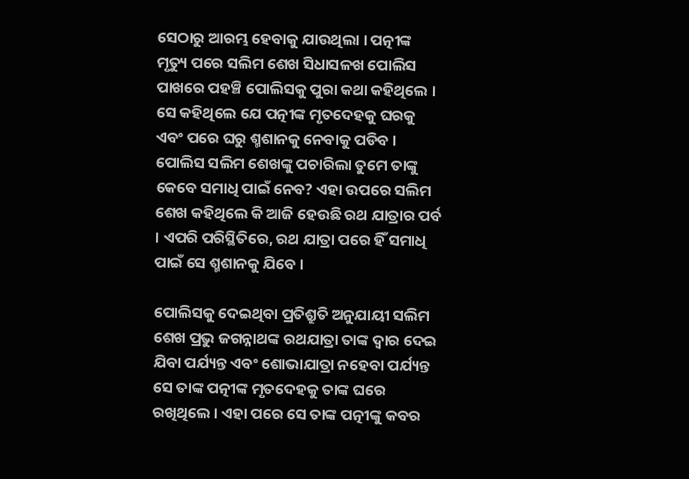ସେଠାରୁ ଆରମ୍ଭ ହେବାକୁ ଯାଉଥିଲା । ପତ୍ନୀଙ୍କ ମୃତ୍ୟୁ ପରେ ସଲିମ ଶେଖ ସିଧାସଳଖ ପୋଲିସ ପାଖରେ ପହଞ୍ଚି ପୋଲିସକୁ ପୁରା କଥା କହିଥିଲେ । ସେ କହିଥିଲେ ଯେ ପତ୍ନୀଙ୍କ ମୃତଦେହକୁ ଘରକୁ ଏବଂ ପରେ ଘରୁ ଶ୍ମଶାନକୁ ନେବାକୁ ପଡିବ । ପୋଲିସ ସଲିମ ଶେଖଙ୍କୁ ପଚାରିଲା ତୁମେ ତାଙ୍କୁ କେବେ ସମାଧି ପାଇଁ ନେବ? ଏହା ଉପରେ ସଲିମ ଶେଖ କହିଥିଲେ କି ଆଜି ହେଉଛି ରଥ ଯାତ୍ରାର ପର୍ବ । ଏପରି ପରିସ୍ଥିତିରେ, ରଥ ଯାତ୍ରା ପରେ ହିଁ ସମାଧି ପାଇଁ ସେ ଶ୍ମଶାନକୁ ଯିବେ ।

ପୋଲିସକୁ ଦେଇଥିବା ପ୍ରତିଶ୍ରୁତି ଅନୁଯାୟୀ ସଲିମ ଶେଖ ପ୍ରଭୁ ଜଗନ୍ନାଥଙ୍କ ରଥଯାତ୍ରା ତାଙ୍କ ଦ୍ୱାର ଦେଇ ଯିବା ପର୍ଯ୍ୟନ୍ତ ଏବଂ ଶୋଭାଯାତ୍ରା ନହେବା ପର୍ଯ୍ୟନ୍ତ ସେ ତାଙ୍କ ପତ୍ନୀଙ୍କ ମୃତଦେହକୁ ତାଙ୍କ ଘରେ ରଖିଥିଲେ । ଏହା ପରେ ସେ ତାଙ୍କ ପତ୍ନୀଙ୍କୁ କବର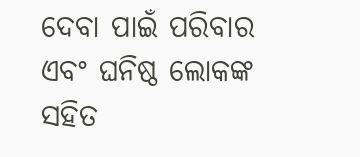ଦେବା ପାଇଁ ପରିବାର ଏବଂ ଘନିଷ୍ଠ ଲୋକଙ୍କ ସହିତ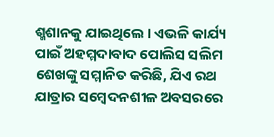ଶ୍ମଶାନକୁ ଯାଇଥିଲେ । ଏଭଳି କାର୍ଯ୍ୟ ପାଇଁ ଅହମ୍ମଦାବାଦ ପୋଲିସ ସଲିମ ଶେଖଙ୍କୁ ସମ୍ମାନିତ କରିଛି, ଯିଏ ରଥ ଯାତ୍ରାର ସମ୍ବେଦନଶୀଳ ଅବସରରେ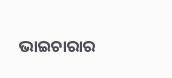ଭାଇଚାରାର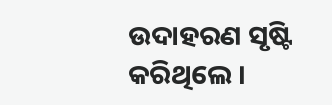ଉଦାହରଣ ସୃଷ୍ଟି କରିଥିଲେ ।